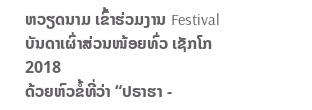ຫວຽດນາມ ເຂົ້າຮ່ວມງານ Festival ບັນດາເຜົ່າສ່ວນໜ້ອຍທົ່ວ ເຊັກໂກ 2018
ດ້ວຍຫົວຂໍ້ທີ່ວ່າ “ປຣາຮາ -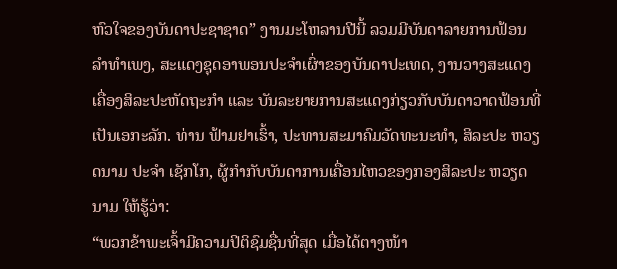ຫົວໃຈຂອງບັນດາປະຊາຊາດ” ງານມະໂຫລານປີນີ້ ລວມມີບັນດາລາຍການຟ້ອນລຳທຳເພງ, ສະແດງຊຸດອາພອນປະຈຳເຜົ່າຂອງບັນດາປະເທດ, ງານວາງສະແດງເຄື່ອງສິລະປະຫັດຖະກຳ ແລະ ບັນລະຍາຍການສະແດງກ່ຽວກັບບັນດາວາດຟ້ອນທີ່ເປັນເອກະລັກ. ທ່ານ ຟ້າມຢາເຮົ້າ, ປະທານສະມາຄົມວັດທະນະທຳ, ສິລະປະ ຫວຽດນາມ ປະຈຳ ເຊັກໂກ, ຜູ້ກຳກັບບັນດາການເຄື່ອນໄຫວຂອງກອງສິລະປະ ຫວຽດນາມ ໃຫ້ຮູ້ວ່າ:
“ພວກຂ້າພະເຈົ້າມີຄວາມປິຕິຊົມຊື່ນທີ່ສຸດ ເມື່ອໄດ້ຕາງໜ້າ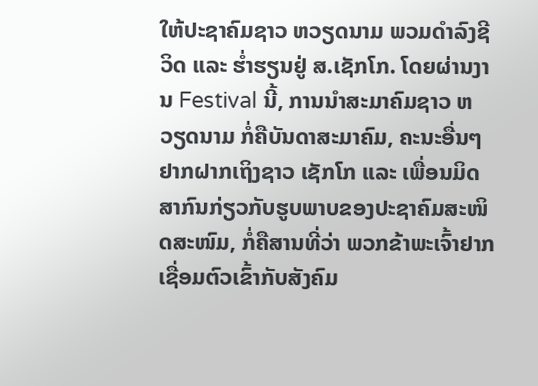ໃຫ້ປະຊາຄົມຊາວ ຫວຽດນາມ ພວມດຳລົງຊີວິດ ແລະ ຮ່ຳຮຽນຢູ່ ສ.ເຊັກໂກ. ໂດຍຜ່ານງານ Festival ນີ້, ການນຳສະມາຄົມຊາວ ຫວຽດນາມ ກໍ່ຄືບັນດາສະມາຄົມ, ຄະນະອື່ນໆ ຢາກຝາກເຖິງຊາວ ເຊັກໂກ ແລະ ເພື່ອນມິດສາກົນກ່ຽວກັບຮູບພາບຂອງປະຊາຄົມສະໜິດສະໜົມ, ກໍ່ຄືສານທີ່ວ່າ ພວກຂ້າພະເຈົ້າຢາກເຊື່ອມຕົວເຂົ້າກັບສັງຄົມ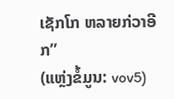ເຊັກໂກ ຫລາຍກ່ວາອີກ”
(ແຫຼ່ງຂໍ້ມູນ: vov5)